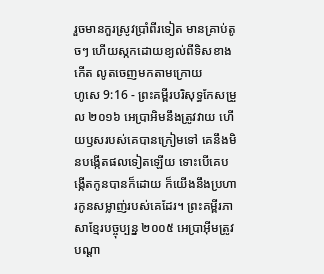រួចមានកួរស្រូវប្រាំពីរទៀត មានគ្រាប់តូចៗ ហើយស្កកដោយខ្យល់ពីទិសខាងកើត លូតចេញមកតាមក្រោយ
ហូសេ 9:16 - ព្រះគម្ពីរបរិសុទ្ធកែសម្រួល ២០១៦ អេប្រាអិមនឹងត្រូវវាយ ហើយឫសរបស់គេបានក្រៀមទៅ គេនឹងមិនបង្កើតផលទៀតឡើយ ទោះបើគេបង្កើតកូនបានក៏ដោយ ក៏យើងនឹងប្រហារកូនសម្លាញ់របស់គេដែរ។ ព្រះគម្ពីរភាសាខ្មែរបច្ចុប្បន្ន ២០០៥ អេប្រាអ៊ីមត្រូវបណ្ដា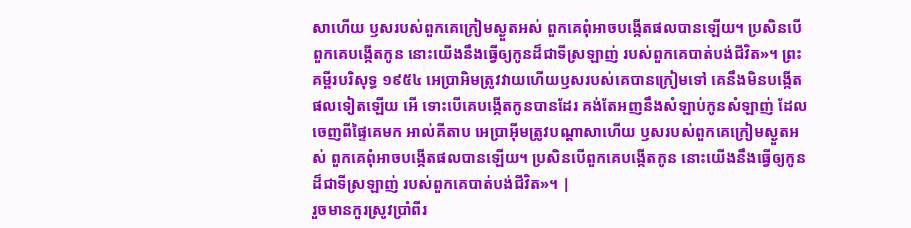សាហើយ ឫសរបស់ពួកគេក្រៀមស្ងួតអស់ ពួកគេពុំអាចបង្កើតផលបានឡើយ។ ប្រសិនបើពួកគេបង្កើតកូន នោះយើងនឹងធ្វើឲ្យកូនដ៏ជាទីស្រឡាញ់ របស់ពួកគេបាត់បង់ជីវិត»។ ព្រះគម្ពីរបរិសុទ្ធ ១៩៥៤ អេប្រាអិមត្រូវវាយហើយឫសរបស់គេបានក្រៀមទៅ គេនឹងមិនបង្កើតផលទៀតឡើយ អើ ទោះបើគេបង្កើតកូនបានដែរ គង់តែអញនឹងសំឡាប់កូនសំឡាញ់ ដែលចេញពីផ្ទៃគេមក អាល់គីតាប អេប្រាអ៊ីមត្រូវបណ្ដាសាហើយ ឫសរបស់ពួកគេក្រៀមស្ងួតអស់ ពួកគេពុំអាចបង្កើតផលបានឡើយ។ ប្រសិនបើពួកគេបង្កើតកូន នោះយើងនឹងធ្វើឲ្យកូនដ៏ជាទីស្រឡាញ់ របស់ពួកគេបាត់បង់ជីវិត»។ |
រួចមានកួរស្រូវប្រាំពីរ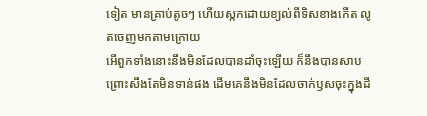ទៀត មានគ្រាប់តូចៗ ហើយស្កកដោយខ្យល់ពីទិសខាងកើត លូតចេញមកតាមក្រោយ
អើពួកទាំងនោះនឹងមិនដែលបានដាំចុះឡើយ ក៏នឹងបានសាបព្រោះសឹងតែមិនទាន់ផង ដើមគេនឹងមិនដែលចាក់ឫសចុះក្នុងដី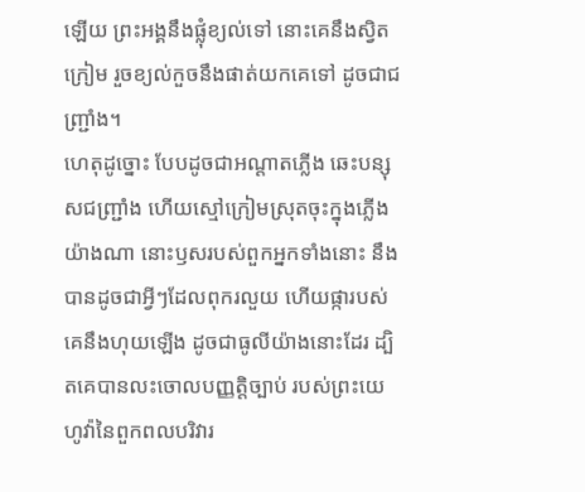ឡើយ ព្រះអង្គនឹងផ្លុំខ្យល់ទៅ នោះគេនឹងស្វិតក្រៀម រួចខ្យល់កួចនឹងផាត់យកគេទៅ ដូចជាជញ្ជ្រាំង។
ហេតុដូច្នោះ បែបដូចជាអណ្ដាតភ្លើង ឆេះបន្សុសជញ្ជ្រាំង ហើយស្មៅក្រៀមស្រុតចុះក្នុងភ្លើងយ៉ាងណា នោះឫសរបស់ពួកអ្នកទាំងនោះ នឹងបានដូចជាអ្វីៗដែលពុករលួយ ហើយផ្ការបស់គេនឹងហុយឡើង ដូចជាធូលីយ៉ាងនោះដែរ ដ្បិតគេបានលះចោលបញ្ញត្តិច្បាប់ របស់ព្រះយេហូវ៉ានៃពួកពលបរិវារ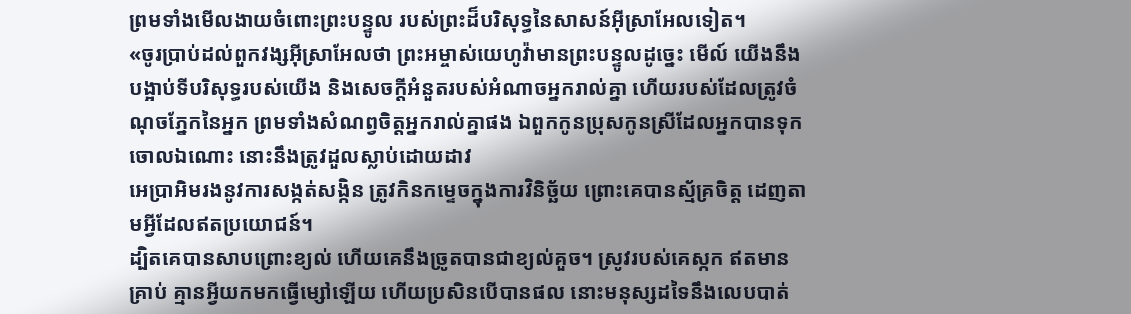ព្រមទាំងមើលងាយចំពោះព្រះបន្ទូល របស់ព្រះដ៏បរិសុទ្ធនៃសាសន៍អ៊ីស្រាអែលទៀត។
«ចូរប្រាប់ដល់ពួកវង្សអ៊ីស្រាអែលថា ព្រះអម្ចាស់យេហូវ៉ាមានព្រះបន្ទូលដូច្នេះ មើល៍ យើងនឹងបង្អាប់ទីបរិសុទ្ធរបស់យើង និងសេចក្ដីអំនួតរបស់អំណាចអ្នករាល់គ្នា ហើយរបស់ដែលត្រូវចំណុចភ្នែកនៃអ្នក ព្រមទាំងសំណព្វចិត្តអ្នករាល់គ្នាផង ឯពួកកូនប្រុសកូនស្រីដែលអ្នកបានទុកចោលឯណោះ នោះនឹងត្រូវដួលស្លាប់ដោយដាវ
អេប្រាអិមរងនូវការសង្កត់សង្កិន ត្រូវកិនកម្ទេចក្នុងការវិនិច្ឆ័យ ព្រោះគេបានស្ម័គ្រចិត្ត ដេញតាមអ្វីដែលឥតប្រយោជន៍។
ដ្បិតគេបានសាបព្រោះខ្យល់ ហើយគេនឹងច្រូតបានជាខ្យល់គួច។ ស្រូវរបស់គេស្កក ឥតមានគ្រាប់ គ្មានអ្វីយកមកធ្វើម្សៅឡើយ ហើយប្រសិនបើបានផល នោះមនុស្សដទៃនឹងលេបបាត់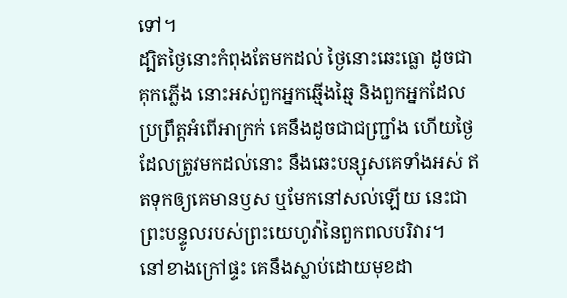ទៅ។
ដ្បិតថ្ងៃនោះកំពុងតែមកដល់ ថ្ងៃនោះឆេះធ្លោ ដូចជាគុកភ្លើង នោះអស់ពួកអ្នកឆ្មើងឆ្មៃ និងពួកអ្នកដែលប្រព្រឹត្តអំពើអាក្រក់ គេនឹងដូចជាជញ្ជ្រាំង ហើយថ្ងៃដែលត្រូវមកដល់នោះ នឹងឆេះបន្សុសគេទាំងអស់ ឥតទុកឲ្យគេមានឫស ឬមែកនៅសល់ឡើយ នេះជាព្រះបន្ទូលរបស់ព្រះយេហូវ៉ានៃពួកពលបរិវារ។
នៅខាងក្រៅផ្ទះ គេនឹងស្លាប់ដោយមុខដា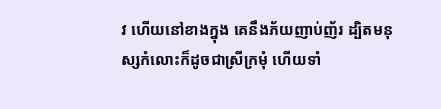វ ហើយនៅខាងក្នុង គេនឹងភ័យញាប់ញ័រ ដ្បិតមនុស្សកំលោះក៏ដូចជាស្រីក្រមុំ ហើយទាំ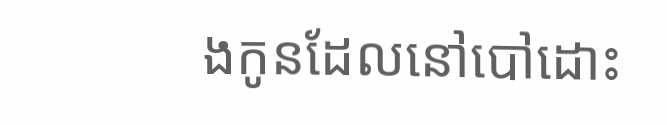ងកូនដែលនៅបៅដោះ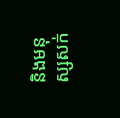និងមនុស្សសក់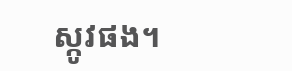ស្កូវផង។